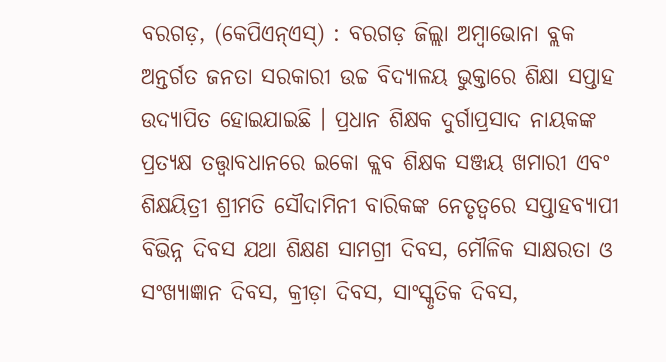ବରଗଡ଼, (କେପିଏନ୍ଏସ୍) : ବରଗଡ଼ ଜିଲ୍ଲା ଅମ୍ବାଭୋନା ବ୍ଲକ ଅନ୍ତର୍ଗତ ଜନତା ସରକାରୀ ଉଚ୍ଚ ବିଦ୍ୟାଳୟ ଭୁକ୍ତାରେ ଶିକ୍ଷା ସପ୍ତାହ ଉଦ୍ଯାପିତ ହୋଇଯାଇଛି । ପ୍ରଧାନ ଶିକ୍ଷକ ଦୁର୍ଗାପ୍ରସାଦ ନାୟକଙ୍କ ପ୍ରତ୍ୟକ୍ଷ ତତ୍ତ୍ଵାବଧାନରେ ଇକୋ କ୍ଲବ ଶିକ୍ଷକ ସଞ୍ଜୟ ଖମାରୀ ଏବଂ ଶିକ୍ଷୟିତ୍ରୀ ଶ୍ରୀମତି ସୌଦାମିନୀ ବାରିକଙ୍କ ନେତୃତ୍ୱରେ ସପ୍ତାହବ୍ୟାପୀ ବିଭିନ୍ନ ଦିବସ ଯଥା ଶିକ୍ଷଣ ସାମଗ୍ରୀ ଦିବସ, ମୌଳିକ ସାକ୍ଷରତା ଓ ସଂଖ୍ୟାଜ୍ଞାନ ଦିବସ, କ୍ରୀଡ଼ା ଦିବସ, ସାଂସ୍କୃତିକ ଦିବସ,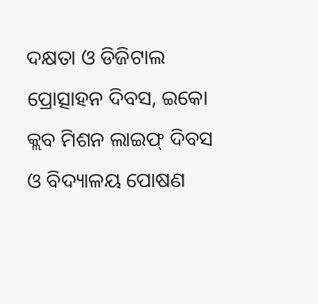ଦକ୍ଷତା ଓ ଡିଜିଟାଲ ପ୍ରୋତ୍ସାହନ ଦିବସ, ଇକୋ କ୍ଲବ ମିଶନ ଲାଇଫ୍ ଦିବସ ଓ ବିଦ୍ୟାଳୟ ପୋଷଣ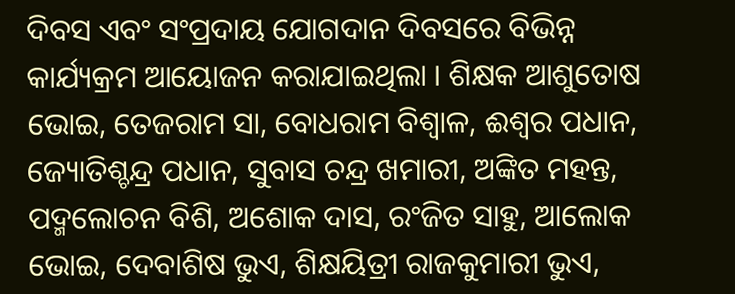ଦିବସ ଏବଂ ସଂପ୍ରଦାୟ ଯୋଗଦାନ ଦିବସରେ ବିଭିନ୍ନ କାର୍ଯ୍ୟକ୍ରମ ଆୟୋଜନ କରାଯାଇଥିଲା । ଶିକ୍ଷକ ଆଶୁତୋଷ ଭୋଇ, ତେଜରାମ ସା, ବୋଧରାମ ବିଶ୍ୱାଳ, ଈଶ୍ୱର ପଧାନ, ଜ୍ୟୋତିଶ୍ଚନ୍ଦ୍ର ପଧାନ, ସୁବାସ ଚନ୍ଦ୍ର ଖମାରୀ, ଅଙ୍କିତ ମହନ୍ତ, ପଦ୍ମଲୋଚନ ବିଶି, ଅଶୋକ ଦାସ, ରଂଜିତ ସାହୁ, ଆଲୋକ ଭୋଇ, ଦେବାଶିଷ ଭୁଏ, ଶିକ୍ଷୟିତ୍ରୀ ରାଜକୁମାରୀ ଭୁଏ,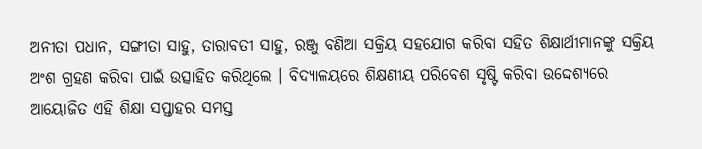ଅନୀତା ପଧାନ, ସଙ୍ଗୀତା ସାହୁ, ତାରାବତୀ ସାହୁ, ରଞ୍ଜୁ ବଣିଆ ସକ୍ରିୟ ସହଯୋଗ କରିବା ସହିତ ଶିକ୍ଷାର୍ଥୀମାନଙ୍କୁ ସକ୍ରିୟ ଅଂଶ ଗ୍ରହଣ କରିବା ପାଇଁ ଉତ୍ସାହିତ କରିଥିଲେ । ବିଦ୍ୟାଳୟରେ ଶିକ୍ଷଣୀୟ ପରିବେଶ ସୃଷ୍ଟି କରିବା ଉଦ୍ଦେଶ୍ୟରେ ଆୟୋଜିତ ଏହି ଶିକ୍ଷା ସପ୍ତାହର ସମସ୍ତ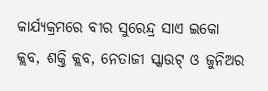କାର୍ଯ୍ୟକ୍ରମରେ ବୀର ସୁରେନ୍ଦ୍ର ସାଏ ଇକୋ କ୍ଲବ, ଶକ୍ତି କ୍ଲବ, ନେତାଜୀ ସ୍କାଉଟ୍ ଓ ଜୁନିଅର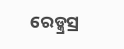ରେଡ୍କ୍ରସ୍ର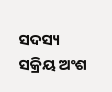ସଦସ୍ୟ ସକ୍ରିୟ ଅଂଶ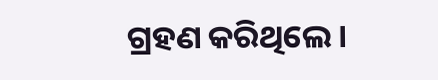ଗ୍ରହଣ କରିଥିଲେ ।